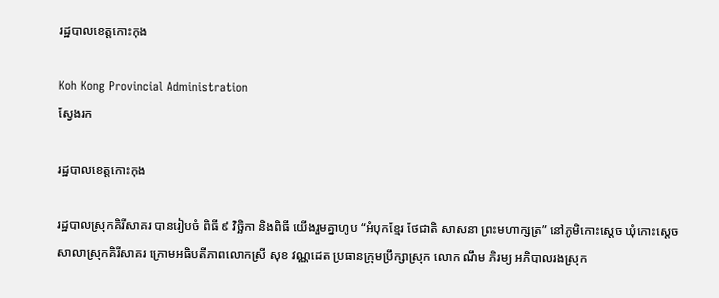រដ្ឋបាលខេត្តកោះកុង

Koh Kong Provincial Administration
ស្វែងរក

រដ្ឋបាលខេត្តកោះកុង

រដ្ឋបាលស្រុកគិរីសាគរ បានរៀបចំ ពិធី ៩ វិច្ឆិកា និងពិធី យើងរួមគ្នាហូប “អំបុកខ្មែរ ថែជាតិ សាសនា ព្រះមហាក្សត្រ” នៅភូមិកោះស្តេច ឃុំកោះស្ដេច សាលាស្រុកគិរីសាគរ ក្រោមអធិបតីភាពលោកស្រី សុខ វណ្ណដេត ប្រធានក្រុមប្រឹក្សាស្រុក លោក ណឹម ភិរម្យ អភិបាលរងស្រុក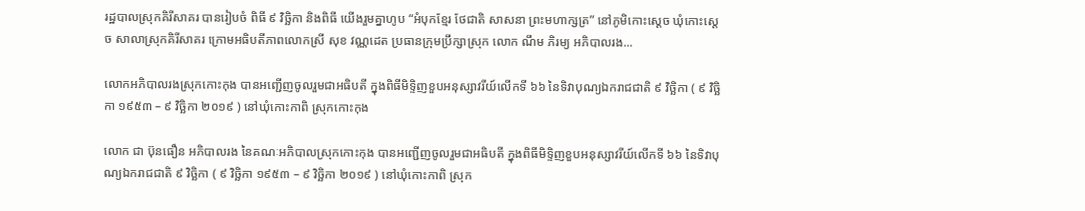រដ្ឋបាលស្រុកគិរីសាគរ បានរៀបចំ ពិធី ៩ វិច្ឆិកា និងពិធី យើងរួមគ្នាហូប “អំបុកខ្មែរ ថែជាតិ សាសនា ព្រះមហាក្សត្រ” នៅភូមិកោះស្តេច ឃុំកោះស្ដេច សាលាស្រុកគិរីសាគរ ក្រោមអធិបតីភាពលោកស្រី សុខ វណ្ណដេត ប្រធានក្រុមប្រឹក្សាស្រុក លោក ណឹម ភិរម្យ អភិបាលរង...

លោកអភិបាលរងស្រុកកោះកុង បានអញ្ជើញចូលរួមជាអធិបតី ក្នុងពិធីមិទ្ទិញខួបអនុស្សាវរីយ៍លើកទី ៦៦ នៃទិវាបុណ្យឯករាជជាតិ ៩ វិច្ឆិកា ( ៩ វិច្ឆិកា ១៩៥៣ – ៩ វិច្ឆិកា ២០១៩ ) នៅឃុំកោះកាពិ ស្រុកកោះកុង

លោក ជា ប៊ុនធឿន អភិបាលរង នៃគណៈអភិបាលស្រុកកោះកុង បានអញ្ជើញចូលរួមជាអធិបតី ក្នុងពិធីមិទ្ទិញខួបអនុស្សាវរីយ៍លើកទី ៦៦ នៃទិវាបុណ្យឯករាជជាតិ ៩ វិច្ឆិកា ( ៩ វិច្ឆិកា ១៩៥៣ – ៩ វិច្ឆិកា ២០១៩ ) នៅឃុំកោះកាពិ ស្រុក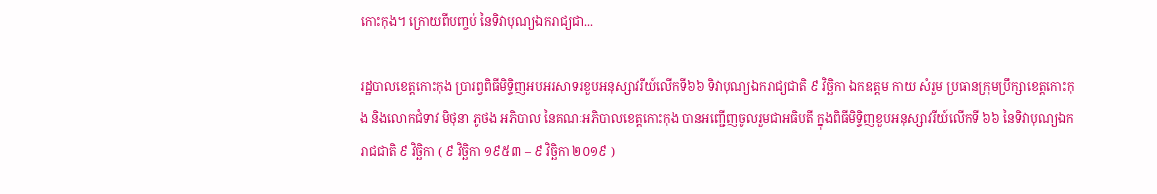កោះកុង។ ក្រោយពីបញ្ចប់ នៃទិវាបុណ្យឯករាជ្យជា...

រដ្ឋបាលខេត្តកោះកុង ប្រារព្វពិធីមិទ្ទិញអបអរសាទរខួបអនុស្សាវរីយ៍លើកទី៦៦ ទិវាបុណ្យឯករាជ្យជាតិ ៩ វិច្ឆិកា ឯកឧត្តម កាយ សំរួម ប្រធានក្រុមប្រឹក្សាខេត្តកោះកុង និងលោកជំទាវ មិថុនា ភូថង អភិបាល នៃគណៈអភិបាលខេត្តកោះកុង បានអញ្ជើញចូលរួមជាអធិបតី ក្នុងពិធីមិទ្ទិញខួបអនុស្សាវរីយ៍លើកទី ៦៦ នៃទិវាបុណ្យឯករាជជាតិ ៩ វិច្ឆិកា ( ៩ វិច្ឆិកា ១៩៥៣ – ៩ វិច្ឆិកា ២០១៩ )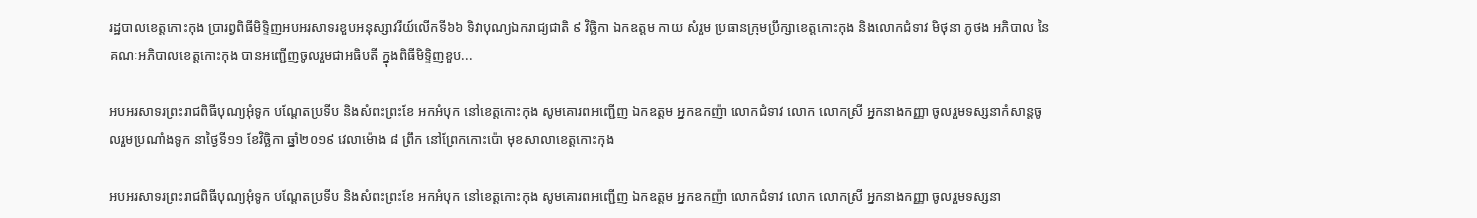រដ្ឋបាលខេត្តកោះកុង ប្រារព្វពិធីមិទ្ទិញអបអរសាទរខួបអនុស្សាវរីយ៍លើកទី៦៦ ទិវាបុណ្យឯករាជ្យជាតិ ៩ វិច្ឆិកា ឯកឧត្តម កាយ សំរួម ប្រធានក្រុមប្រឹក្សាខេត្តកោះកុង និងលោកជំទាវ មិថុនា ភូថង អភិបាល នៃគណៈអភិបាលខេត្តកោះកុង បានអញ្ជើញចូលរួមជាអធិបតី ក្នុងពិធីមិទ្ទិញខួប...

អបអរសាទរព្រះរាជពិធីបុណ្យអុំទូក បណ្តែតប្រទីប និងសំពះព្រះខែ អកអំបុក នៅខេត្តកោះកុង សូមគោរពអញ្ជើញ ឯកឧត្តម អ្នកឧកញ៉ា លោកជំទាវ លោក លោកស្រី អ្នកនាងកញ្ញា ចូលរួមទស្សនាកំសាន្តចូលរួមប្រណាំងទូក នាថ្ងៃទី១១ ខែវិច្ឆិកា ឆ្នាំ២០១៩ វេលាម៉ោង ៨ ព្រឹក នៅព្រែកកោះប៉ោ មុខសាលាខេត្តកោះកុង

អបអរសាទរព្រះរាជពិធីបុណ្យអុំទូក បណ្តែតប្រទីប និងសំពះព្រះខែ អកអំបុក នៅខេត្តកោះកុង សូមគោរពអញ្ជើញ ឯកឧត្តម អ្នកឧកញ៉ា លោកជំទាវ លោក លោកស្រី អ្នកនាងកញ្ញា ចូលរួមទស្សនា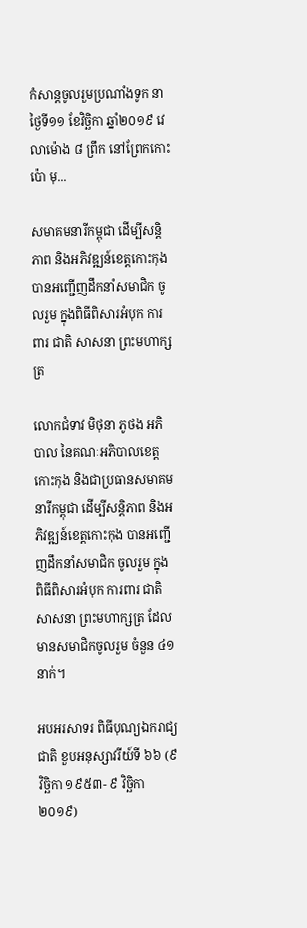កំសាន្តចូលរួមប្រណាំងទូក នាថ្ងៃទី១១ ខែវិច្ឆិកា ឆ្នាំ២០១៩ វេលាម៉ោង ៨ ព្រឹក នៅព្រែកកោះប៉ោ មុ...

សមាគមនារីកម្ពុជា ដើម្បីសន្តិភាព និងអភិវឌ្ឍន៍ខេត្តកោះកុង បានអញ្ជើញដឹកនាំសមាជិក ចូលរួម ក្នុងពិធីពិសារអំបុក ការពារ ជាតិ សាសនា ព្រះមហាក្សត្រ

លោកជំទាវ មិថុនា ភូថង អភិបាល នៃគណៈអភិបាលខេត្តកោះកុង និងជាប្រធានសមាគមនារីកម្ពុជា ដើម្បីសន្តិភាព និងអភិវឌ្ឍន៍ខេត្តកោះកុង បានអញ្ជើញដឹកនាំសមាជិក ចូលរួម ក្នុងពិធីពិសារអំបុក ការពារ ជាតិ សាសនា ព្រះមហាក្សត្រ ដែលមានសមាជិកចូលរួម ចំនួន ៤១ នាក់។

អបអរសាទរ ពិធីបុណ្យឯករាជ្យជាតិ ខួបអនុស្សាវរីយ៍ទី ៦៦ (៩ វិច្ឆិកា ១៩៥៣- ៩ វិច្ឆិកា ២០១៩)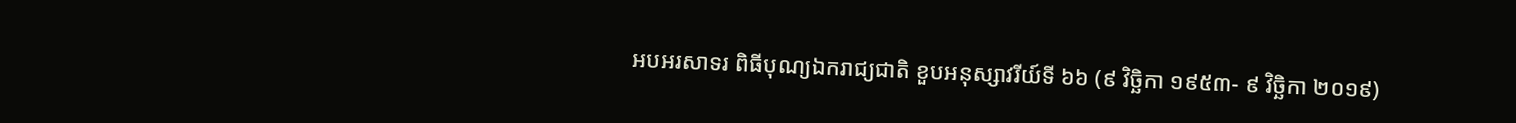អបអរសាទរ ពិធីបុណ្យឯករាជ្យជាតិ ខួបអនុស្សាវរីយ៍ទី ៦៦ (៩ វិច្ឆិកា ១៩៥៣- ៩ វិច្ឆិកា ២០១៩)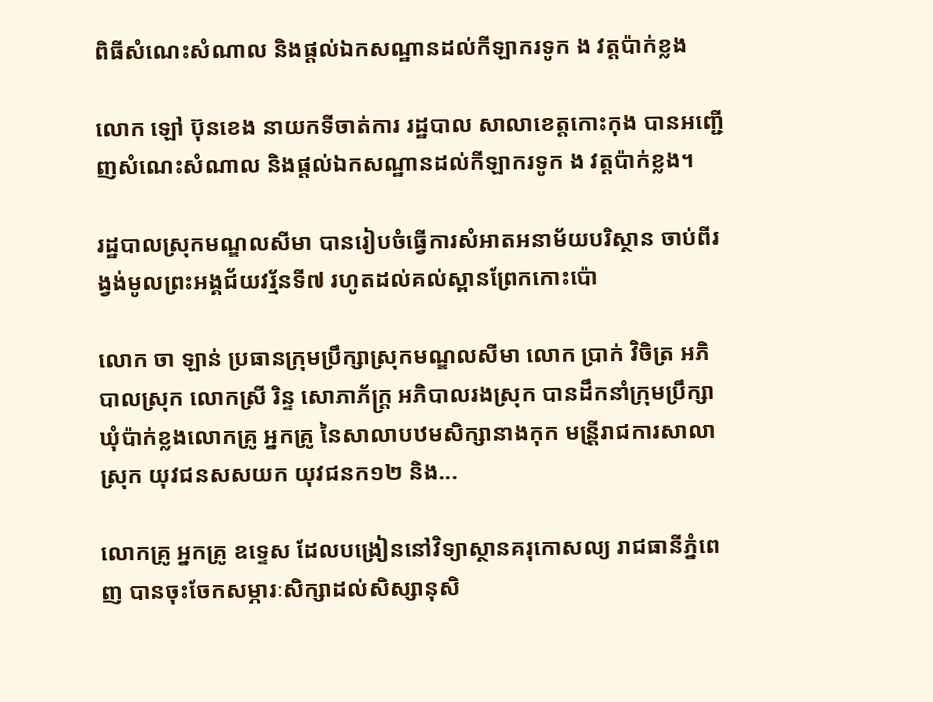ពិធីសំណេះសំណាល និងផ្តល់ឯកសណ្ឋានដល់កីឡាករទូក ង វត្តប៉ាក់ខ្លង

លោក ឡៅ ប៊ុនខេង នាយកទីចាត់ការ រដ្ឋបាល សាលាខេត្តកោះកុង បានអញ្ជើញសំណេះសំណាល និងផ្តល់ឯកសណ្ឋានដល់កីឡាករទូក ង វត្តប៉ាក់ខ្លង។

រដ្ឋបាលស្រុកមណ្ឌលសីមា បានរៀបចំធ្វើការសំអាតអនាម័យបរិស្ថាន ចាប់ពីរង្វង់មូលព្រះអង្គជ័យវរ្ម័នទី៧ រហូតដល់គល់ស្ពានព្រែកកោះប៉ោ

លោក ចា ឡាន់ ប្រធានក្រុមប្រឹក្សាស្រុកមណ្ឌលសីមា លោក ប្រាក់ វិចិត្រ អភិបាលស្រុក លោកស្រី រិន្ទ សោភាភ័ក្រ្ត អភិបាលរងស្រុក បានដឹកនាំក្រុមប្រឹក្សាឃុំប៉ាក់ខ្លងលោកគ្រូ អ្នកគ្រូ នៃសាលាបឋមសិក្សានាងកុក មន្រី្តរាជការសាលាស្រុក យុវជនសសយក យុវជនក១២ និង...

លោកគ្រូ អ្នកគ្រូ ឧទ្ទេស ដែលបង្រៀននៅវិទ្យាស្ថានគរុកោសល្យ រាជធានីភ្នំពេញ បានចុះចែកសម្ភារៈសិក្សាដល់សិស្សានុសិ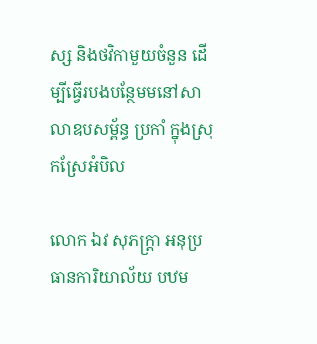ស្ស និងថវិកាមួយចំនួន ដើម្បីធ្វើរបងបន្ថែមមនៅសាលាឧបសម្ព័ន្ធ ប្រកាំ ក្នុងស្រុកស្រែអំបិល

លោក ឯវ សុភក្ត្រា អនុប្រធានការិយាល័យ បឋម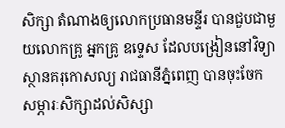សិក្សា តំណាងឲ្យលោកប្រធានមន្ទីរ បានជួបជាមួយលោកគ្រូ អ្នកគ្រូ ឧទ្ទេស ដែលបង្រៀននៅវិទ្យាស្ថានគរុកោសល្យ រាជធានីភ្នំពេញ បានចុះចែកសម្ភារៈសិក្សាដល់សិស្សា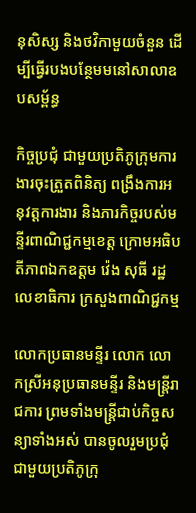នុសិស្ស និងថវិកាមួយចំនួន ដើម្បីធ្វើរបងបន្ថែមមនៅសាលាឧបសម្ព័ន្ធ

កិច្ចប្រជុំ ជាមួយប្រតិភូក្រុមការងារចុះត្រួតពិនិត្យ ពង្រឹងការអនុវត្តការងារ និងភារកិច្ចរបស់មន្ទីរពាណិជ្ជកម្មខេត្ត ក្រោមអធិបតីភាពឯកឧត្តម វ៉េង សុធី រដ្ឋលេខាធិការ ក្រសួងពាណិជ្ជកម្ម

លោកប្រធានមន្ទីរ លោក លោកស្រីអនុប្រធានមន្ទីរ និងមន្រ្តីរាជការ ព្រមទាំងមន្រ្តីជាប់កិច្ចសន្យាទាំងអស់ បានចូលរួមប្រជុំជាមួយប្រតិភូក្រុ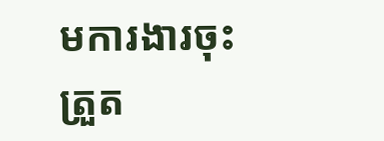មការងារចុះត្រួត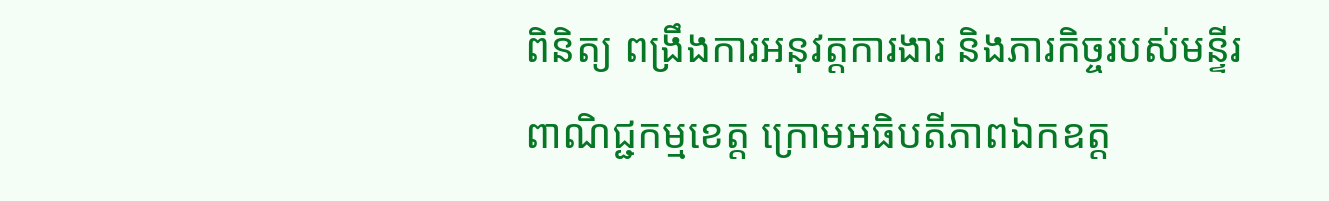ពិនិត្យ ពង្រឹងការអនុវត្តការងារ និងភារកិច្ចរបស់មន្ទីរពាណិជ្ជកម្មខេត្ត ក្រោមអធិបតីភាពឯកឧត្ត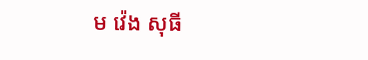ម វ៉េង សុធី